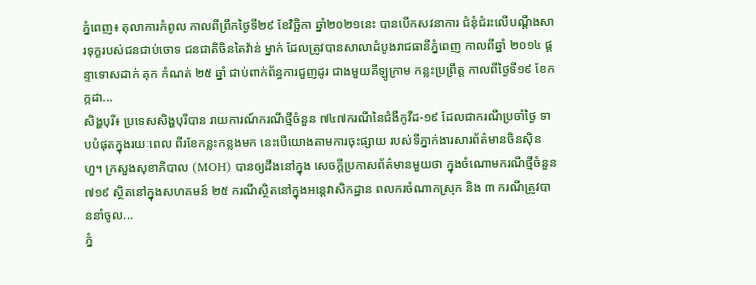ភ្នំពេញ៖ តុលាការកំពូល កាលពីព្រឹកថ្ងៃទី២៩ ខែវិច្ឆិកា ឆ្នាំ២០២១នេះ បានបើកសវនាការ ជំនុំជំរះលើបណ្ដឹងសារទុក្ខរបស់ជនជាប់ចោទ ជនជាតិចិនតៃវ៉ាន់ ម្នាក់ ដែលត្រូវបានសាលាដំបូងរាជធានីភ្នំពេញ កាលពីឆ្នាំ ២០១៤ ផ្តន្ទាទោសដាក់ គុក កំណត់ ២៥ ឆ្នាំ ជាប់ពាក់ព័ន្ធការជួញដូរ ជាងមួយគីឡូក្រាម កន្លះប្រព្រឹត្ត កាលពីថ្ងៃទី១៩ ខែកក្កដា...
សិង្ហបុរី៖ ប្រទេសសិង្ហបុរីបាន រាយការណ៍ករណីថ្មីចំនួន ៧៤៧ករណីនៃជំងឺកូវីដ-១៩ ដែលជាករណីប្រចាំថ្ងៃ ទាបបំផុតក្នុងរយៈពេល ពីរខែកន្លះកន្លងមក នេះបើយោងតាមការចុះផ្សាយ របស់ទីភ្នាក់ងារសារព័ត៌មានចិនស៊ិនហួ។ ក្រសួងសុខាភិបាល (MOH) បានឲ្យដឹងនៅក្នុង សេចក្តីប្រកាសព័ត៌មានមួយថា ក្នុងចំណោមករណីថ្មីចំនួន ៧១៩ ស្ថិតនៅក្នុងសហគមន៍ ២៥ ករណីស្ថិតនៅក្នុងអន្តេវាសិកដ្ឋាន ពលករចំណាកស្រុក និង ៣ ករណីត្រូវបាននាំចូល...
ភ្នំ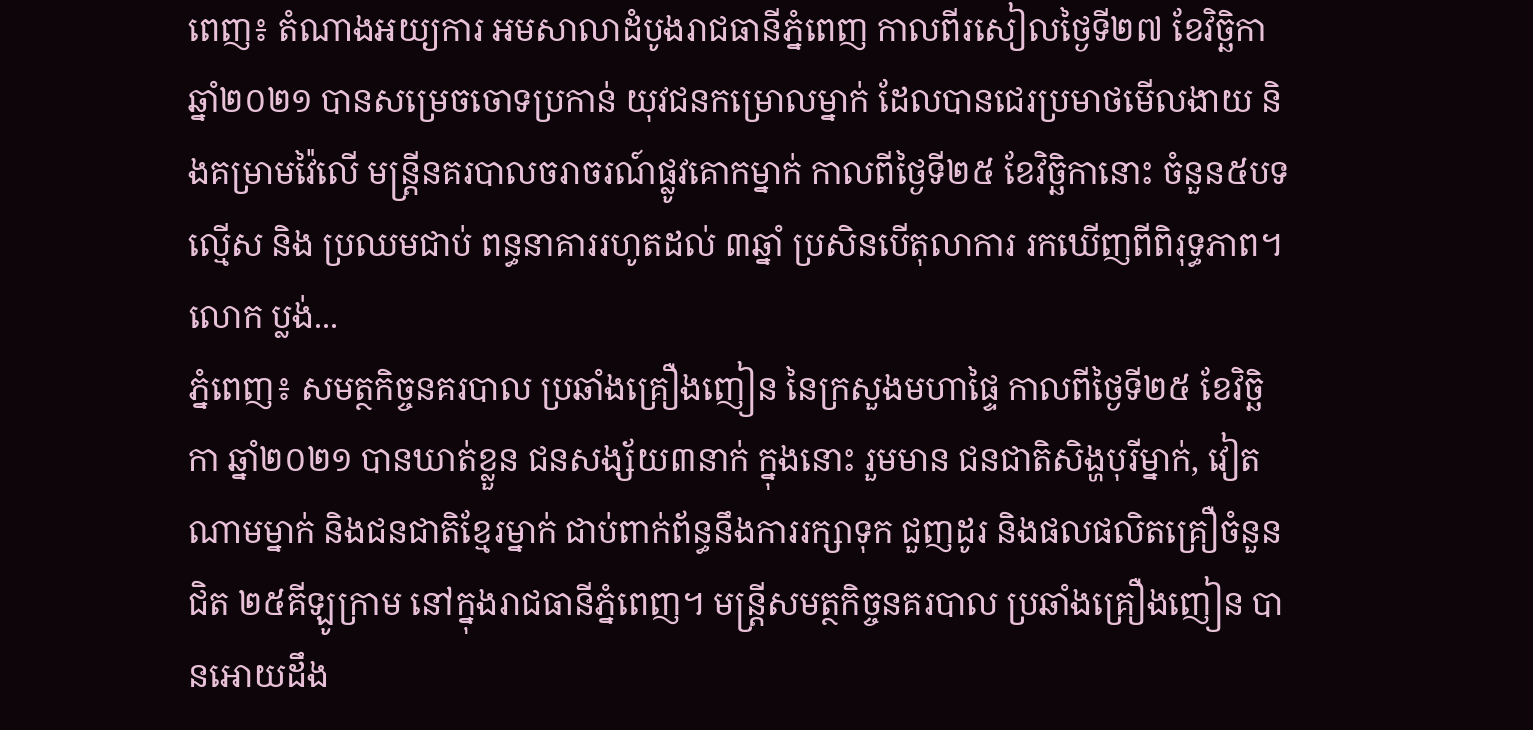ពេញ៖ តំណាងអយ្យការ អមសាលាដំបូងរាជធានីភ្នំពេញ កាលពីរសៀលថ្ងៃទី២៧ ខែវិច្ឆិកា ឆ្នាំ២០២១ បានសម្រេចចោទប្រកាន់ យុវជនកម្រោលម្នាក់ ដែលបានជេរប្រមាថមើលងាយ និងគម្រាមវ៉ៃលើ មន្ដ្រីនគរបាលចរាចរណ៍ផ្លូវគោកម្នាក់ កាលពីថ្ងៃទី២៥ ខែវិច្ឆិកានោះ ចំនួន៥បទល្មើស និង ប្រឈមជាប់ ពន្ធនាគាររហូតដល់ ៣ឆ្នាំ ប្រសិនបើតុលាការ រកឃើញពីពិរុទ្ធភាព។ លោក ប្លង់...
ភ្នំពេញ៖ សមត្ថកិច្ចនគរបាល ប្រឆាំងគ្រឿងញៀន នៃក្រសួងមហាផ្ទៃ កាលពីថ្ងៃទី២៥ ខែវិច្ឆិកា ឆ្នាំ២០២១ បានឃាត់ខ្លួន ជនសង្ស័យ៣នាក់ ក្នុងនោះ រួមមាន ជនជាតិសិង្ហបុរីម្នាក់, វៀតណាមម្នាក់ និងជនជាតិខ្មែរម្នាក់ ជាប់ពាក់ព័ន្ធនឹងការរក្សាទុក ជួញដូរ និងផលផលិតគ្រឿចំនួនជិត ២៥គីឡូក្រាម នៅក្នុងរាជធានីភ្នំពេញ។ មន្ត្រីសមត្ថកិច្ចនគរបាល ប្រឆាំងគ្រឿងញៀន បានអោយដឹង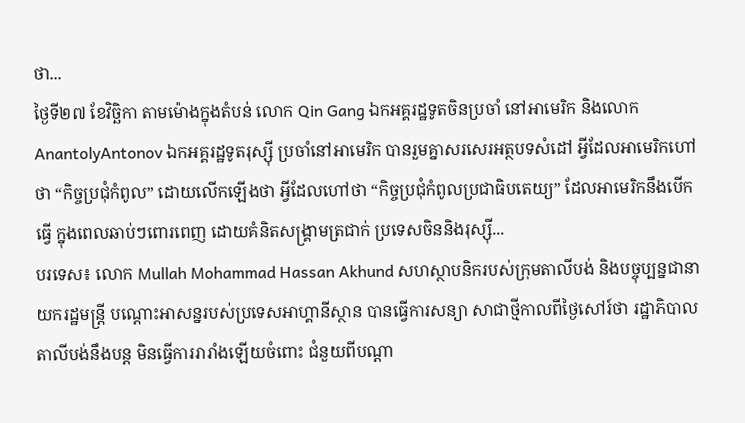ថា...
ថ្ងៃទី២៧ ខែវិច្ឆិកា តាមម៉ោងក្នុងតំបន់ លោក Qin Gang ឯកអគ្គរដ្ឋទូតចិនប្រចាំ នៅអាមេរិក និងលោក AnantolyAntonov ឯកអគ្គរដ្ឋទូតរុស្ស៊ី ប្រចាំនៅអាមេរិក បានរួមគ្នាសរសេរអត្ថបទសំដៅ អ្វីដែលអាមេរិកហៅថា “កិច្ចប្រជុំកំពូល” ដោយលើកឡើងថា អ្វីដែលហៅថា “កិច្ចប្រជុំកំពូលប្រជាធិបតេយ្យ” ដែលអាមេរិកនឹងបើកធ្វើ ក្នុងពេលឆាប់ៗពោរពេញ ដោយគំនិតសង្គ្រាមត្រជាក់ ប្រទេសចិននិងរុស្ស៊ី...
បរទេស៖ លោក Mullah Mohammad Hassan Akhund សហស្ថាបនិករបស់ក្រុមតាលីបង់ និងបច្ចុប្បន្នជានាយករដ្ឋមន្ត្រី បណ្តោះអាសន្នរបស់ប្រទេសអាហ្គានីស្ថាន បានធ្វើការសន្យា សាជាថ្មីកាលពីថ្ងៃសៅរ៍ថា រដ្ឋាភិបាលតាលីបង់នឹងបន្ត មិនធ្វើការរារាំងឡើយចំពោះ ជំនួយពីបណ្តា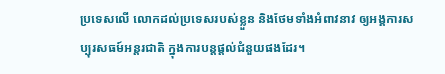ប្រទេសលើ លោកដល់ប្រទេសរបស់ខ្លួន និងថែមទាំងអំពាវនាវ ឲ្យអង្គការសប្បុរសធម៍អន្តរជាតិ ក្នុងការបន្តផ្តល់ជំនួយផងដែរ។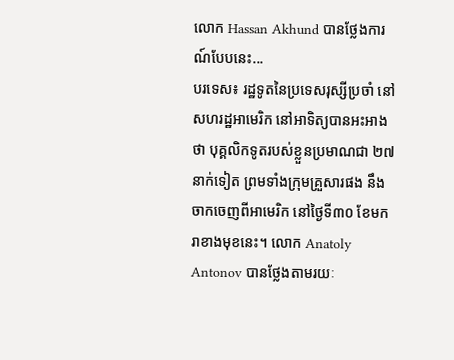លោក Hassan Akhund បានថ្លែងការណ៍បែបនេះ...
បរទេស៖ រដ្ឋទូតនៃប្រទេសរុស្សីប្រចាំ នៅសហរដ្ឋអាមេរិក នៅអាទិត្យបានអះអាងថា បុគ្គលិកទូតរបស់ខ្លួនប្រមាណជា ២៧នាក់ទៀត ព្រមទាំងក្រុមគ្រួសារផង នឹងចាកចេញពីអាមេរិក នៅថ្ងៃទី៣០ ខែមករាខាងមុខនេះ។ លោក Anatoly Antonov បានថ្លែងតាមរយៈ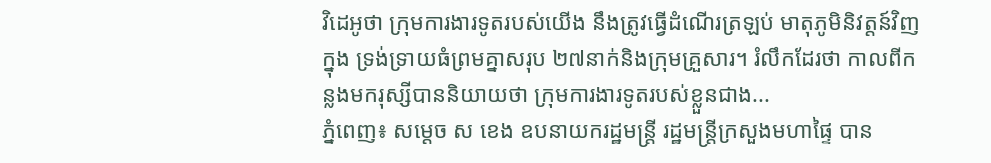វិដេអូថា ក្រុមការងារទូតរបស់យើង នឹងត្រូវធ្វើដំណើរត្រឡប់ មាតុភូមិនិវត្តន៍វិញក្នុង ទ្រង់ទ្រាយធំព្រមគ្នាសរុប ២៧នាក់និងក្រុមគ្រួសារ។ រំលឹកដែរថា កាលពីកន្លងមករុស្សីបាននិយាយថា ក្រុមការងារទូតរបស់ខ្លួនជាង...
ភ្នំពេញ៖ សម្តេច ស ខេង ឧបនាយករដ្ឋមន្ត្រី រដ្ឋមន្ត្រីក្រសួងមហាផ្ទៃ បាន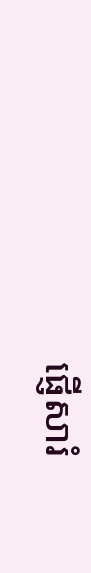ផ្ញើសារំ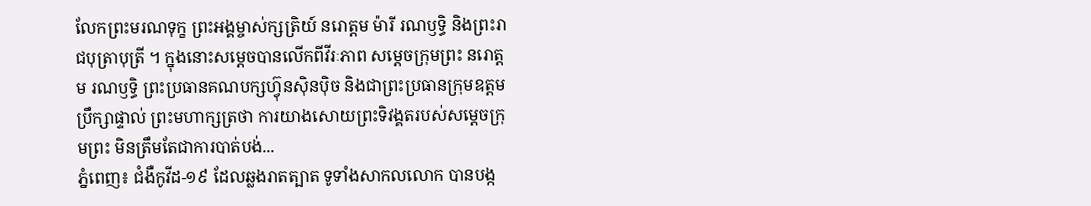លែកព្រះមរណទុក្ខ ព្រះអង្គម្ចាស់ក្សត្រិយ៍ នរោត្តម ម៉ារី រណឫទ្ធិ និងព្រះរាជបុត្រាបុត្រី ។ ក្នុងនោះសម្តេចបានលើកពីវីរៈភាព សម្តេចក្រុមព្រះ នរោត្តម រណឫទ្ធិ ព្រះប្រធានគណបក្សហ៊្វុនស៊ិនប៉ិច និងជាព្រះប្រធានក្រុមឧត្តមប្រឹក្សាផ្ទាល់ ព្រះមហាក្សត្រថា ការយាងសោយព្រះទិវង្គតរបស់សម្ដេចក្រុមព្រះ មិនត្រឹមតែជាការបាត់បង់...
ភ្នំពេញ៖ ជំងឺកូវីដ-១៩ ដែលឆ្លងរាតត្បាត ទូទាំងសាកលលោក បានបង្ក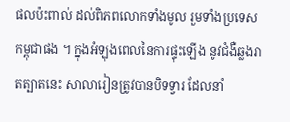ផលប៉ះពាល់ ដល់ពិភពលោកទាំងមូល រួមទាំងប្រទេសកម្ពុជាផង ។ ក្នុងអំឡុងពេលនៃការផ្ទុះឡើង នូវជំងឺឆ្លងរាតត្បាតនេះ សាលារៀនត្រូវបានបិទទ្វារ ដែលនាំ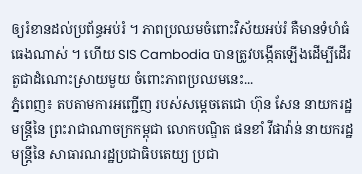ឲ្យរំខានដល់ប្រព័ន្ធអប់រំ ។ ភាពប្រឈមចំពោះវិស័យអប់រំ គឺមានទំហំធំធេងណាស់ ។ ហើយ SIS Cambodia បានត្រូវបង្កើតឡើងដើម្បីដើរ តួជាដំណោះស្រាយមួយ ចំពោះភាពប្រឈមនេះ...
ភ្នំពេញ៖ តបតាមការអញ្ជើញ របស់សម្តេចតេជោ ហ៊ុន សែន នាយករដ្ឋមន្រ្តីនៃ ព្រះរាជាណាចក្រកម្ពុជា លោកបណ្ឌិត ផនខាំ វីផាវ៉ាន់ នាយករដ្ឋមន្រ្តីនៃ សាធារណរដ្ឋប្រជាធិបតេយ្យ ប្រជា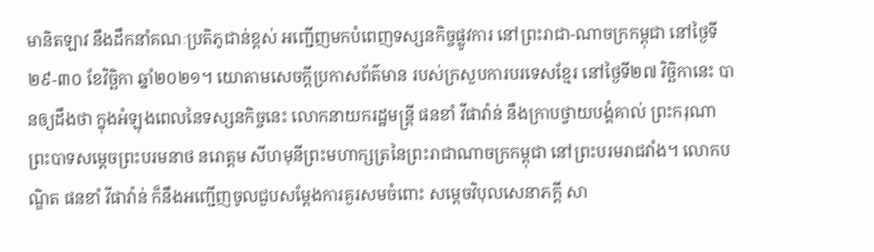មានិតឡាវ នឹងដឹកនាំគណៈប្រតិភូជាន់ខ្ពស់ អញ្ជើញមកបំពេញទស្សនកិច្ចផ្លូវការ នៅព្រះរាជា-ណាចក្រកម្ពុជា នៅថ្ងៃទី២៩-៣០ ខែវិច្ឆិកា ឆ្នាំ២០២១។ យោតាមសេចក្ដីប្រកាសព័ត៌មាន របស់ក្រសួបការបរទេសខ្មែរ នៅថ្ងៃទី២៧ វិច្ឆិកានេះ បានឲ្យដឹងថា ក្នុងអំឡុងពេលនៃទស្សនកិច្ចនេះ លោកនាយករដ្ឋមន្រ្តី ផនខាំ វីផាវ៉ាន់ នឹងក្រាបថ្វាយបង្គំគាល់ ព្រះករុណា ព្រះបាទសម្តេចព្រះបរមនាថ នរោត្តម សីហមុនីព្រះមហាក្សត្រនៃព្រះរាជាណាចក្រកម្ពុជា នៅព្រះបរមរាជវាំង។ លោកបណ្ឌិត ផនខាំ វីផាវ៉ាន់ ក៏នឹងអញ្ជើញចូលជួបសម្ដែងការគួរសមចំពោះ សម្តេចវិបុលសេនាភក្តី សា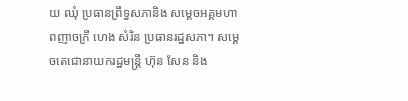យ ឈុំ ប្រធានព្រឹទ្ធសភានិង សម្តេចអគ្គមហាពញាចក្រី ហេង សំរិន ប្រធានរដ្ឋសភា។ សម្ដេចតេជោនាយករដ្ឋមន្រ្តី ហ៊ុន សែន និង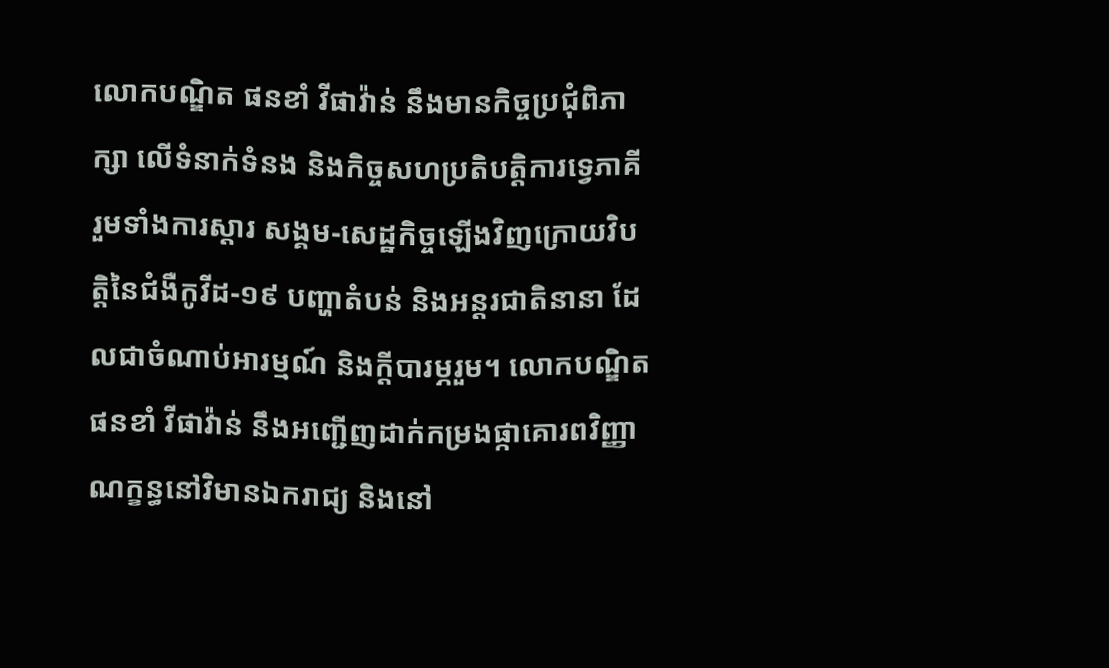លោកបណ្ឌិត ផនខាំ វីផាវ៉ាន់ នឹងមានកិច្ចប្រជុំពិភាក្សា លើទំនាក់ទំនង និងកិច្ចសហប្រតិបត្តិការទ្វេភាគី រួមទាំងការស្តារ សង្គម-សេដ្ឋកិច្ចឡើងវិញក្រោយវិបត្តិនៃជំងឺកូវីដ-១៩ បញ្ហាតំបន់ និងអន្តរជាតិនានា ដែលជាចំណាប់អារម្មណ៍ និងក្តីបារម្ភរួម។ លោកបណ្ឌិត ផនខាំ វីផាវ៉ាន់ នឹងអញ្ជើញដាក់កម្រងផ្កាគោរពវិញ្ញាណក្ខន្ធនៅវិមានឯករាជ្យ និងនៅ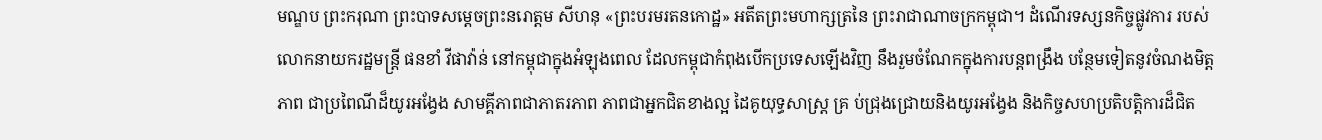មណ្ឌប ព្រះករុណា ព្រះបាទសម្ដេចព្រះនរោត្ដម សីហនុ «ព្រះបរមរតនកោដ្ឋ» អតីតព្រះមហាក្សត្រនៃ ព្រះរាជាណាចក្រកម្ពុជា។ ដំណើរទស្សនកិច្ចផ្លូវការ របស់លោកនាយករដ្ឋមន្រ្តី ផនខាំ វីផាវ៉ាន់ នៅកម្ពុជាក្នុងអំឡុងពេល ដែលកម្ពុជាកំពុងបើកប្រទេសឡើងវិញ នឹងរួមចំណែកក្នុងការបន្តពង្រឹង បន្ថែមទៀតនូវចំណងមិត្តភាព ជាប្រពៃណីដ៏យូរអង្វែង សាមគ្គីភាពជាភាតរភាព ភាពជាអ្នកជិតខាងល្អ ដៃគូយុទ្ធសាស្រ្ត គ្រ ប់ជ្រុងជ្រោយនិងយូរអង្វែង និងកិច្ចសហប្រតិបត្តិការដ៏ជិត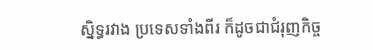ស្និទ្ធរវាង ប្រទេសទាំងពីរ ក៏ដូចជាជំរុញកិច្ច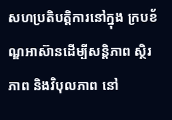សហប្រតិបត្តិការនៅក្នុង ក្របខ័ណ្ឌអាស៊ានដើម្បីសន្តិភាព ស្ថិរភាព និងវិបុលភាព នៅ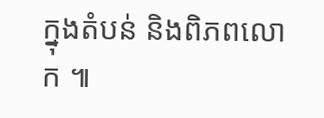ក្នុងតំបន់ និងពិភពលោក ៕